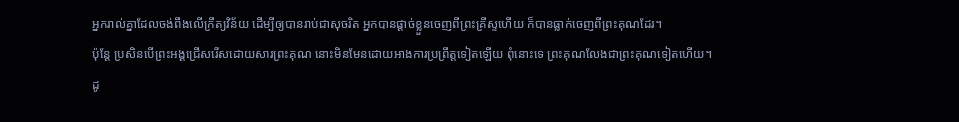អ្នករាល់គ្នាដែលចង់ពឹងលើក្រឹត្យវិន័យ ដើម្បីឲ្យបានរាប់ជាសុចរិត អ្នកបានផ្ដាច់ខ្លួនចេញពីព្រះគ្រីស្ទហើយ ក៏បានធ្លាក់ចេញពីព្រះគុណដែរ។
ប៉ុន្តែ ប្រសិនបើព្រះអង្គជ្រើសរើសដោយសារព្រះគុណ នោះមិនមែនដោយអាងការប្រព្រឹត្តទៀតឡើយ ពុំនោះទេ ព្រះគុណលែងជាព្រះគុណទៀតហើយ។
ដូ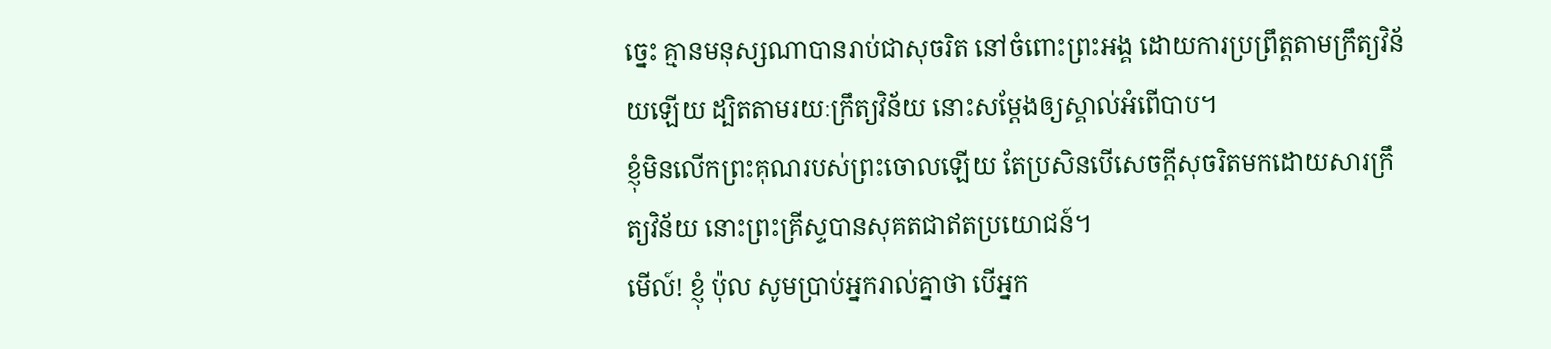ច្នេះ គ្មានមនុស្សណាបានរាប់ជាសុចរិត នៅចំពោះព្រះអង្គ ដោយការប្រព្រឹត្តតាមក្រឹត្យវិន័យឡើយ ដ្បិតតាមរយៈក្រឹត្យវិន័យ នោះសម្ដែងឲ្យស្គាល់អំពើបាប។
ខ្ញុំមិនលើកព្រះគុណរបស់ព្រះចោលឡើយ តែប្រសិនបើសេចក្ដីសុចរិតមកដោយសារក្រឹត្យវិន័យ នោះព្រះគ្រីស្ទបានសុគតជាឥតប្រយោជន៍។
មើល៍! ខ្ញុំ ប៉ុល សូមប្រាប់អ្នករាល់គ្នាថា បើអ្នក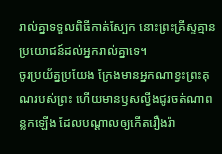រាល់គ្នាទទួលពិធីកាត់ស្បែក នោះព្រះគ្រីស្ទគ្មានប្រយោជន៍ដល់អ្នករាល់គ្នាទេ។
ចូរប្រយ័ត្នប្រយែង ក្រែងមានអ្នកណាខ្វះព្រះគុណរបស់ព្រះ ហើយមានឫសល្វីងជូរចត់ណាពន្លកឡើង ដែលបណ្ដាលឲ្យកើតរឿងរ៉ា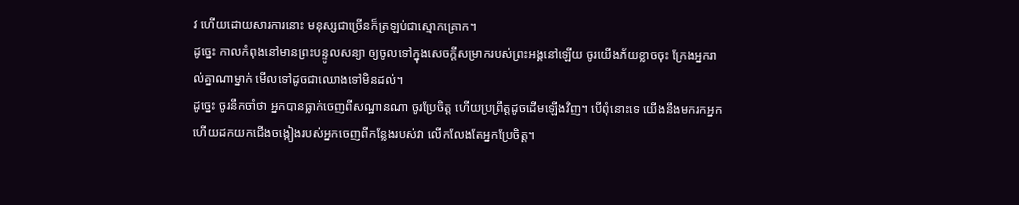វ ហើយដោយសារការនោះ មនុស្សជាច្រើនក៏ត្រឡប់ជាស្មោកគ្រោក។
ដូច្នេះ កាលកំពុងនៅមានព្រះបន្ទូលសន្យា ឲ្យចូលទៅក្នុងសេចក្ដីសម្រាករបស់ព្រះអង្គនៅឡើយ ចូរយើងភ័យខ្លាចចុះ ក្រែងអ្នករាល់គ្នាណាម្នាក់ មើលទៅដូចជាឈោងទៅមិនដល់។
ដូច្នេះ ចូរនឹកចាំថា អ្នកបានធ្លាក់ចេញពីសណ្ឋានណា ចូរប្រែចិត្ត ហើយប្រព្រឹត្តដូចដើមឡើងវិញ។ បើពុំនោះទេ យើងនឹងមករកអ្នក ហើយដកយកជើងចង្កៀងរបស់អ្នកចេញពីកន្លែងរបស់វា លើកលែងតែអ្នកប្រែចិត្ត។